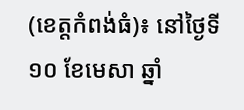(ខេត្តកំពង់ធំ)៖ នៅថ្ងៃទី១០ ខែមេសា ឆ្នាំ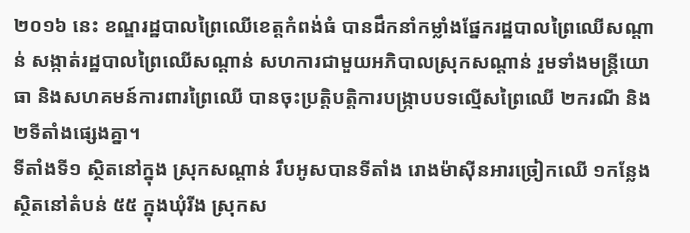២០១៦ នេះ ខណ្ឌរដ្ឋបាលព្រៃឈើខេត្តកំពង់ធំ បានដឹកនាំកម្លាំងផ្នែករដ្ឋបាលព្រៃឈើសណ្តាន់ សង្កាត់រដ្ឋបាលព្រៃឈើសណ្តាន់ សហការជាមួយអភិបាលស្រុកសណ្តាន់ រួមទាំងមន្ត្រីយោធា និងសហគមន៍ការពារព្រៃឈើ បានចុះប្រត្តិបត្តិការបង្ក្រាបបទល្មើសព្រៃឈើ ២ករណី និង ២ទីតាំងផ្សេងគ្នា។
ទីតាំងទី១ ស្ថិតនៅក្នុង ស្រុកសណ្តាន់ រឹបអូសបានទីតាំង រោងម៉ាស៊ីនអារច្រៀកឈើ ១កន្លែង ស្ថិតនៅតំបន់ ៥៥ ក្នុងឃុំរីង ស្រុកស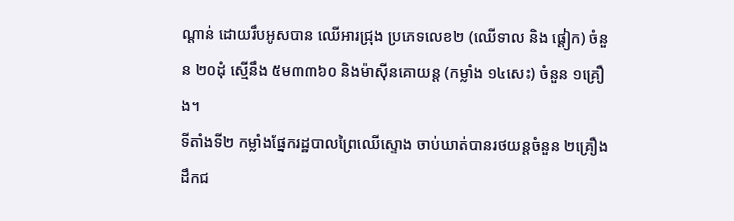ណ្តាន់ ដោយរឹបអូសបាន ឈើអារជ្រុង ប្រភេទលេខ២ (ឈើទាល និង ផ្តៀក) ចំនួន ២០ដុំ ស្មើនឹង ៥ម៣៣៦០ និងម៉ាស៊ីនគោយន្ត (កម្លាំង ១៤សេះ) ចំនួន ១គ្រឿង។
ទីតាំងទី២ កម្លាំងផ្នែករដ្ឋបាលព្រៃឈើស្ទោង ចាប់ឃាត់បានរថយន្តចំនួន ២គ្រឿង ដឹកជ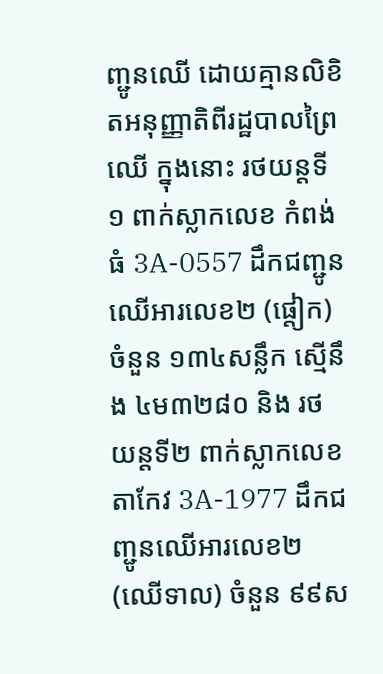ញ្ជូនឈើ ដោយគ្មានលិខិតអនុញ្ញាតិពីរដ្ឋបាលព្រៃឈើ ក្នុងនោះ រថយន្តទី១ ពាក់ស្លាកលេខ កំពង់ធំ 3A-0557 ដឹកជញ្ជូនឈើអារលេខ២ (ផ្តៀក) ចំនួន ១៣៤សន្លឹក ស្មើនឹង ៤ម៣២៨០ និង រថយន្តទី២ ពាក់ស្លាកលេខ តាកែវ 3A-1977 ដឹកជញ្ជូនឈើអារលេខ២ (ឈើទាល) ចំនួន ៩៩ស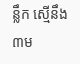ន្លឹក ស្មើនឹង ៣ម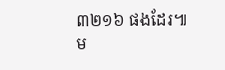៣២១៦ ផងដែរ៕
ម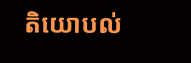តិយោបល់